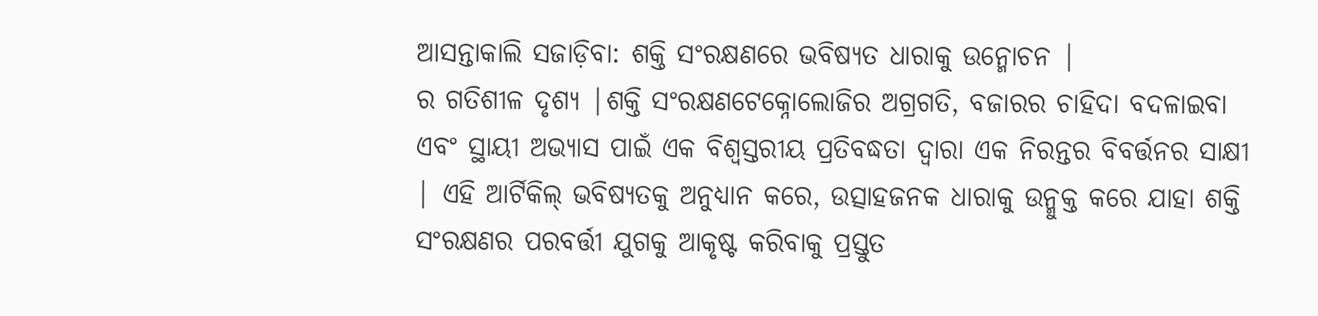ଆସନ୍ତାକାଲି ସଜାଡ଼ିବା: ଶକ୍ତି ସଂରକ୍ଷଣରେ ଭବିଷ୍ୟତ ଧାରାକୁ ଉନ୍ମୋଚନ |
ର ଗତିଶୀଳ ଦୃଶ୍ୟ |ଶକ୍ତି ସଂରକ୍ଷଣଟେକ୍ନୋଲୋଜିର ଅଗ୍ରଗତି, ବଜାରର ଚାହିଦା ବଦଳାଇବା ଏବଂ ସ୍ଥାୟୀ ଅଭ୍ୟାସ ପାଇଁ ଏକ ବିଶ୍ୱସ୍ତରୀୟ ପ୍ରତିବଦ୍ଧତା ଦ୍ୱାରା ଏକ ନିରନ୍ତର ବିବର୍ତ୍ତନର ସାକ୍ଷୀ | ଏହି ଆର୍ଟିକିଲ୍ ଭବିଷ୍ୟତକୁ ଅନୁଧ୍ୟାନ କରେ, ଉତ୍ସାହଜନକ ଧାରାକୁ ଉନ୍ମୁକ୍ତ କରେ ଯାହା ଶକ୍ତି ସଂରକ୍ଷଣର ପରବର୍ତ୍ତୀ ଯୁଗକୁ ଆକୃଷ୍ଟ କରିବାକୁ ପ୍ରସ୍ତୁତ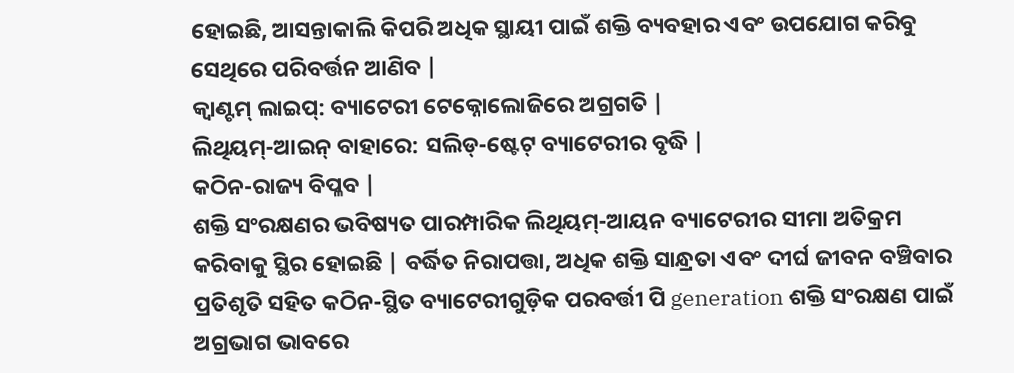ହୋଇଛି, ଆସନ୍ତାକାଲି କିପରି ଅଧିକ ସ୍ଥାୟୀ ପାଇଁ ଶକ୍ତି ବ୍ୟବହାର ଏବଂ ଉପଯୋଗ କରିବୁ ସେଥିରେ ପରିବର୍ତ୍ତନ ଆଣିବ |
କ୍ୱାଣ୍ଟମ୍ ଲାଇପ୍: ବ୍ୟାଟେରୀ ଟେକ୍ନୋଲୋଜିରେ ଅଗ୍ରଗତି |
ଲିଥିୟମ୍-ଆଇନ୍ ବାହାରେ: ସଲିଡ୍-ଷ୍ଟେଟ୍ ବ୍ୟାଟେରୀର ବୃଦ୍ଧି |
କଠିନ-ରାଜ୍ୟ ବିପ୍ଳବ |
ଶକ୍ତି ସଂରକ୍ଷଣର ଭବିଷ୍ୟତ ପାରମ୍ପାରିକ ଲିଥିୟମ୍-ଆୟନ ବ୍ୟାଟେରୀର ସୀମା ଅତିକ୍ରମ କରିବାକୁ ସ୍ଥିର ହୋଇଛି | ବର୍ଦ୍ଧିତ ନିରାପତ୍ତା, ଅଧିକ ଶକ୍ତି ସାନ୍ଧ୍ରତା ଏବଂ ଦୀର୍ଘ ଜୀବନ ବଞ୍ଚିବାର ପ୍ରତିଶୃତି ସହିତ କଠିନ-ସ୍ଥିତ ବ୍ୟାଟେରୀଗୁଡ଼ିକ ପରବର୍ତ୍ତୀ ପି generation ଶକ୍ତି ସଂରକ୍ଷଣ ପାଇଁ ଅଗ୍ରଭାଗ ଭାବରେ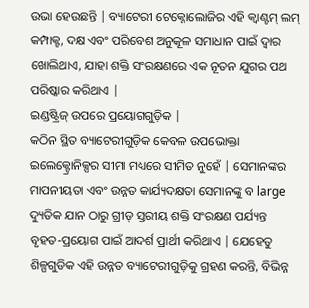ଉଭା ହେଉଛନ୍ତି | ବ୍ୟାଟେରୀ ଟେକ୍ନୋଲୋଜିର ଏହି କ୍ୱାଣ୍ଟମ୍ ଲମ୍ କମ୍ପାକ୍ଟ, ଦକ୍ଷ ଏବଂ ପରିବେଶ ଅନୁକୂଳ ସମାଧାନ ପାଇଁ ଦ୍ୱାର ଖୋଲିଥାଏ, ଯାହା ଶକ୍ତି ସଂରକ୍ଷଣରେ ଏକ ନୂତନ ଯୁଗର ପଥ ପରିଷ୍କାର କରିଥାଏ |
ଇଣ୍ଡଷ୍ଟ୍ରିଜ୍ ଉପରେ ପ୍ରୟୋଗଗୁଡ଼ିକ |
କଠିନ ସ୍ଥିତ ବ୍ୟାଟେରୀଗୁଡ଼ିକ କେବଳ ଉପଭୋକ୍ତା ଇଲେକ୍ଟ୍ରୋନିକ୍ସର ସୀମା ମଧ୍ୟରେ ସୀମିତ ନୁହେଁ | ସେମାନଙ୍କର ମାପନୀୟତା ଏବଂ ଉନ୍ନତ କାର୍ଯ୍ୟଦକ୍ଷତା ସେମାନଙ୍କୁ ବ large ଦ୍ୟୁତିକ ଯାନ ଠାରୁ ଗ୍ରୀଡ୍ ସ୍ତରୀୟ ଶକ୍ତି ସଂରକ୍ଷଣ ପର୍ଯ୍ୟନ୍ତ ବୃହତ-ପ୍ରୟୋଗ ପାଇଁ ଆଦର୍ଶ ପ୍ରାର୍ଥୀ କରିଥାଏ | ଯେହେତୁ ଶିଳ୍ପଗୁଡିକ ଏହି ଉନ୍ନତ ବ୍ୟାଟେରୀଗୁଡ଼ିକୁ ଗ୍ରହଣ କରନ୍ତି, ବିଭିନ୍ନ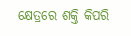କ୍ଷେତ୍ରରେ ଶକ୍ତି କିପରି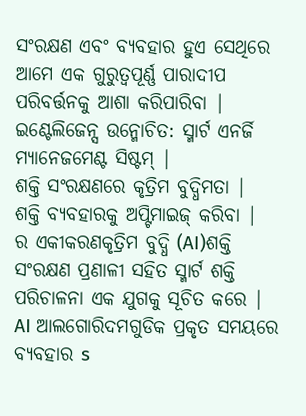ସଂରକ୍ଷଣ ଏବଂ ବ୍ୟବହାର ହୁଏ ସେଥିରେ ଆମେ ଏକ ଗୁରୁତ୍ୱପୂର୍ଣ୍ଣ ପାରାଦୀପ ପରିବର୍ତ୍ତନକୁ ଆଶା କରିପାରିବା |
ଇଣ୍ଟେଲିଜେନ୍ସ ଉନ୍ମୋଚିତ: ସ୍ମାର୍ଟ ଏନର୍ଜି ମ୍ୟାନେଜମେଣ୍ଟ ସିଷ୍ଟମ୍ |
ଶକ୍ତି ସଂରକ୍ଷଣରେ କୃତ୍ରିମ ବୁଦ୍ଧିମତା |
ଶକ୍ତି ବ୍ୟବହାରକୁ ଅପ୍ଟିମାଇଜ୍ କରିବା |
ର ଏକୀକରଣକୃତ୍ରିମ ବୁଦ୍ଧି (AI)ଶକ୍ତି ସଂରକ୍ଷଣ ପ୍ରଣାଳୀ ସହିତ ସ୍ମାର୍ଟ ଶକ୍ତି ପରିଚାଳନା ଏକ ଯୁଗକୁ ସୂଚିତ କରେ | AI ଆଲଗୋରିଦମଗୁଡିକ ପ୍ରକୃତ ସମୟରେ ବ୍ୟବହାର s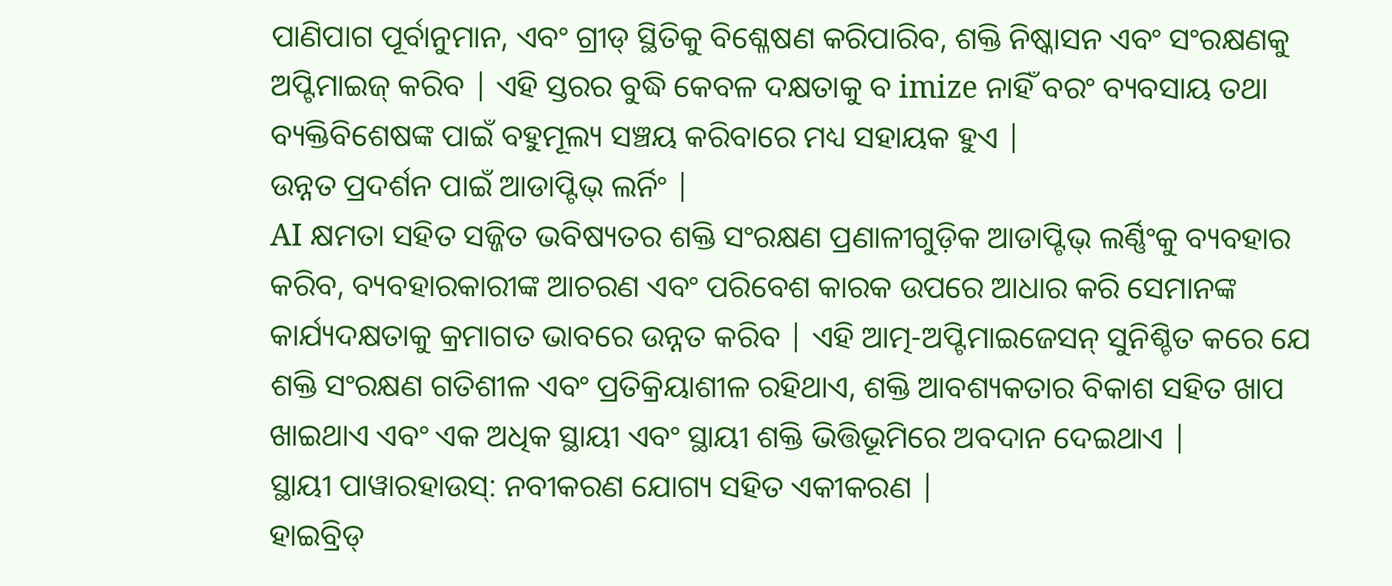ପାଣିପାଗ ପୂର୍ବାନୁମାନ, ଏବଂ ଗ୍ରୀଡ୍ ସ୍ଥିତିକୁ ବିଶ୍ଳେଷଣ କରିପାରିବ, ଶକ୍ତି ନିଷ୍କାସନ ଏବଂ ସଂରକ୍ଷଣକୁ ଅପ୍ଟିମାଇଜ୍ କରିବ | ଏହି ସ୍ତରର ବୁଦ୍ଧି କେବଳ ଦକ୍ଷତାକୁ ବ imize ନାହିଁ ବରଂ ବ୍ୟବସାୟ ତଥା ବ୍ୟକ୍ତିବିଶେଷଙ୍କ ପାଇଁ ବହୁମୂଲ୍ୟ ସଞ୍ଚୟ କରିବାରେ ମଧ୍ୟ ସହାୟକ ହୁଏ |
ଉନ୍ନତ ପ୍ରଦର୍ଶନ ପାଇଁ ଆଡାପ୍ଟିଭ୍ ଲର୍ନିଂ |
AI କ୍ଷମତା ସହିତ ସଜ୍ଜିତ ଭବିଷ୍ୟତର ଶକ୍ତି ସଂରକ୍ଷଣ ପ୍ରଣାଳୀଗୁଡ଼ିକ ଆଡାପ୍ଟିଭ୍ ଲର୍ଣ୍ଣିଂକୁ ବ୍ୟବହାର କରିବ, ବ୍ୟବହାରକାରୀଙ୍କ ଆଚରଣ ଏବଂ ପରିବେଶ କାରକ ଉପରେ ଆଧାର କରି ସେମାନଙ୍କ କାର୍ଯ୍ୟଦକ୍ଷତାକୁ କ୍ରମାଗତ ଭାବରେ ଉନ୍ନତ କରିବ | ଏହି ଆତ୍ମ-ଅପ୍ଟିମାଇଜେସନ୍ ସୁନିଶ୍ଚିତ କରେ ଯେ ଶକ୍ତି ସଂରକ୍ଷଣ ଗତିଶୀଳ ଏବଂ ପ୍ରତିକ୍ରିୟାଶୀଳ ରହିଥାଏ, ଶକ୍ତି ଆବଶ୍ୟକତାର ବିକାଶ ସହିତ ଖାପ ଖାଇଥାଏ ଏବଂ ଏକ ଅଧିକ ସ୍ଥାୟୀ ଏବଂ ସ୍ଥାୟୀ ଶକ୍ତି ଭିତ୍ତିଭୂମିରେ ଅବଦାନ ଦେଇଥାଏ |
ସ୍ଥାୟୀ ପାୱାରହାଉସ୍: ନବୀକରଣ ଯୋଗ୍ୟ ସହିତ ଏକୀକରଣ |
ହାଇବ୍ରିଡ୍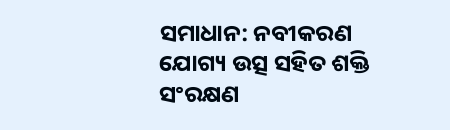ସମାଧାନ: ନବୀକରଣ ଯୋଗ୍ୟ ଉତ୍ସ ସହିତ ଶକ୍ତି ସଂରକ୍ଷଣ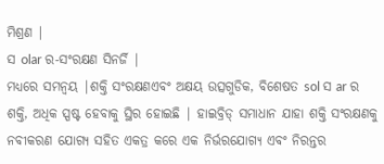ମିଶ୍ରଣ |
ସ olar ର-ସଂରକ୍ଷଣ ସିନର୍ଜି |
ମଧ୍ୟରେ ସମନ୍ୱୟ |ଶକ୍ତି ସଂରକ୍ଷଣଏବଂ ଅକ୍ଷୟ ଉତ୍ସଗୁଡିକ, ବିଶେଷତ sol ସ ar ର ଶକ୍ତି, ଅଧିକ ସ୍ପଷ୍ଟ ହେବାକୁ ସ୍ଥିର ହୋଇଛି | ହାଇବ୍ରିଡ୍ ସମାଧାନ ଯାହା ଶକ୍ତି ସଂରକ୍ଷଣକୁ ନବୀକରଣ ଯୋଗ୍ୟ ସହିତ ଏକତ୍ର କରେ ଏକ ନିର୍ଭରଯୋଗ୍ୟ ଏବଂ ନିରନ୍ତର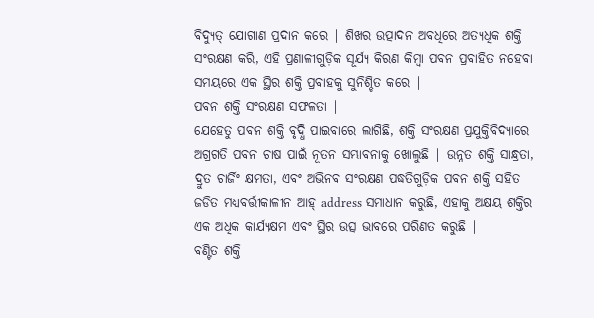ବିଦ୍ୟୁତ୍ ଯୋଗାଣ ପ୍ରଦାନ କରେ | ଶିଖର ଉତ୍ପାଦନ ଅବଧିରେ ଅତ୍ୟଧିକ ଶକ୍ତି ସଂରକ୍ଷଣ କରି, ଏହି ପ୍ରଣାଳୀଗୁଡ଼ିକ ସୂର୍ଯ୍ୟ କିରଣ କିମ୍ବା ପବନ ପ୍ରବାହିତ ନହେବା ସମୟରେ ଏକ ସ୍ଥିର ଶକ୍ତି ପ୍ରବାହକୁ ସୁନିଶ୍ଚିତ କରେ |
ପବନ ଶକ୍ତି ସଂରକ୍ଷଣ ସଫଳତା |
ଯେହେତୁ ପବନ ଶକ୍ତି ବୃଦ୍ଧି ପାଇବାରେ ଲାଗିଛି, ଶକ୍ତି ସଂରକ୍ଷଣ ପ୍ରଯୁକ୍ତିବିଦ୍ୟାରେ ଅଗ୍ରଗତି ପବନ ଚାଷ ପାଇଁ ନୂତନ ସମ୍ଭାବନାକୁ ଖୋଲୁଛି | ଉନ୍ନତ ଶକ୍ତି ସାନ୍ଧ୍ରତା, ଦ୍ରୁତ ଚାର୍ଜିଂ କ୍ଷମତା, ଏବଂ ଅଭିନବ ସଂରକ୍ଷଣ ପଦ୍ଧତିଗୁଡ଼ିକ ପବନ ଶକ୍ତି ସହିତ ଜଡିତ ମଧ୍ୟବର୍ତ୍ତୀକାଳୀନ ଆହ୍ address ସମାଧାନ କରୁଛି, ଏହାକୁ ଅକ୍ଷୟ ଶକ୍ତିର ଏକ ଅଧିକ କାର୍ଯ୍ୟକ୍ଷମ ଏବଂ ସ୍ଥିର ଉତ୍ସ ଭାବରେ ପରିଣତ କରୁଛି |
ବଣ୍ଟିତ ଶକ୍ତି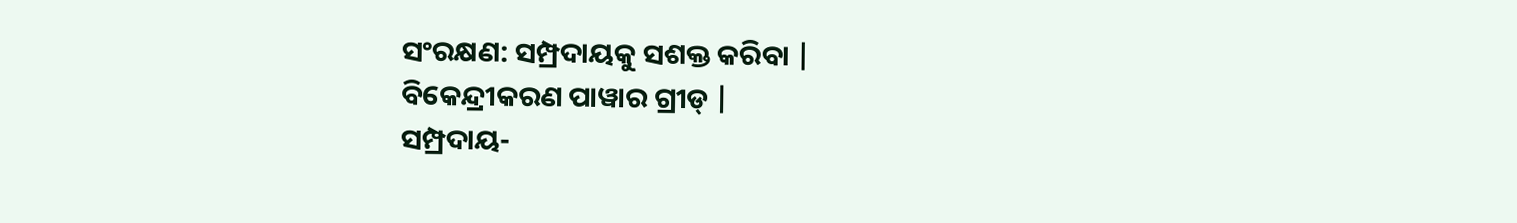ସଂରକ୍ଷଣ: ସମ୍ପ୍ରଦାୟକୁ ସଶକ୍ତ କରିବା |
ବିକେନ୍ଦ୍ରୀକରଣ ପାୱାର ଗ୍ରୀଡ୍ |
ସମ୍ପ୍ରଦାୟ-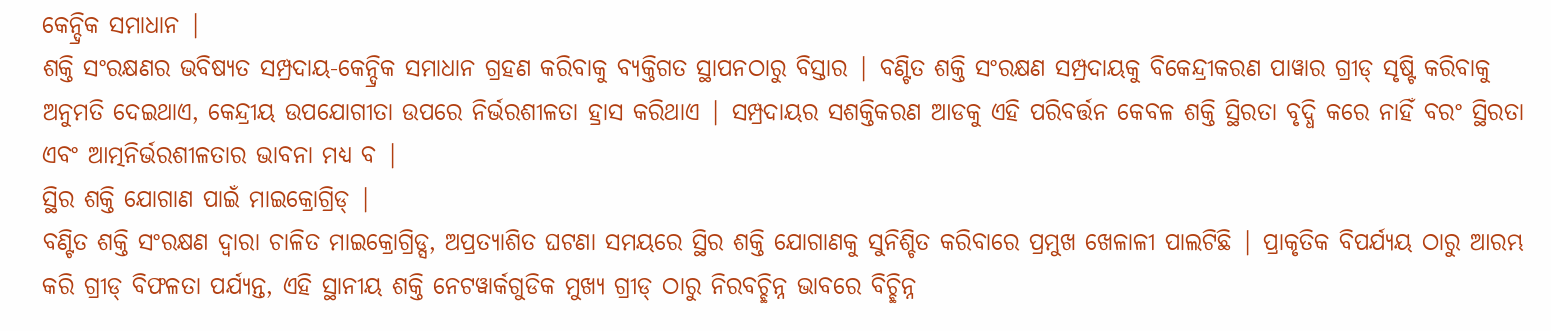କେନ୍ଦ୍ରିକ ସମାଧାନ |
ଶକ୍ତି ସଂରକ୍ଷଣର ଭବିଷ୍ୟତ ସମ୍ପ୍ରଦାୟ-କେନ୍ଦ୍ରିକ ସମାଧାନ ଗ୍ରହଣ କରିବାକୁ ବ୍ୟକ୍ତିଗତ ସ୍ଥାପନଠାରୁ ବିସ୍ତାର | ବଣ୍ଟିତ ଶକ୍ତି ସଂରକ୍ଷଣ ସମ୍ପ୍ରଦାୟକୁ ବିକେନ୍ଦ୍ରୀକରଣ ପାୱାର ଗ୍ରୀଡ୍ ସୃଷ୍ଟି କରିବାକୁ ଅନୁମତି ଦେଇଥାଏ, କେନ୍ଦ୍ରୀୟ ଉପଯୋଗୀତା ଉପରେ ନିର୍ଭରଶୀଳତା ହ୍ରାସ କରିଥାଏ | ସମ୍ପ୍ରଦାୟର ସଶକ୍ତିକରଣ ଆଡକୁ ଏହି ପରିବର୍ତ୍ତନ କେବଳ ଶକ୍ତି ସ୍ଥିରତା ବୃଦ୍ଧି କରେ ନାହିଁ ବରଂ ସ୍ଥିରତା ଏବଂ ଆତ୍ମନିର୍ଭରଶୀଳତାର ଭାବନା ମଧ୍ୟ ବ |
ସ୍ଥିର ଶକ୍ତି ଯୋଗାଣ ପାଇଁ ମାଇକ୍ରୋଗ୍ରିଡ୍ |
ବଣ୍ଟିତ ଶକ୍ତି ସଂରକ୍ଷଣ ଦ୍ୱାରା ଚାଳିତ ମାଇକ୍ରୋଗ୍ରିଡ୍ସ, ଅପ୍ରତ୍ୟାଶିତ ଘଟଣା ସମୟରେ ସ୍ଥିର ଶକ୍ତି ଯୋଗାଣକୁ ସୁନିଶ୍ଚିତ କରିବାରେ ପ୍ରମୁଖ ଖେଳାଳୀ ପାଲଟିଛି | ପ୍ରାକୃତିକ ବିପର୍ଯ୍ୟୟ ଠାରୁ ଆରମ୍ଭ କରି ଗ୍ରୀଡ୍ ବିଫଳତା ପର୍ଯ୍ୟନ୍ତ, ଏହି ସ୍ଥାନୀୟ ଶକ୍ତି ନେଟୱାର୍କଗୁଡିକ ମୁଖ୍ୟ ଗ୍ରୀଡ୍ ଠାରୁ ନିରବଚ୍ଛିନ୍ନ ଭାବରେ ବିଚ୍ଛିନ୍ନ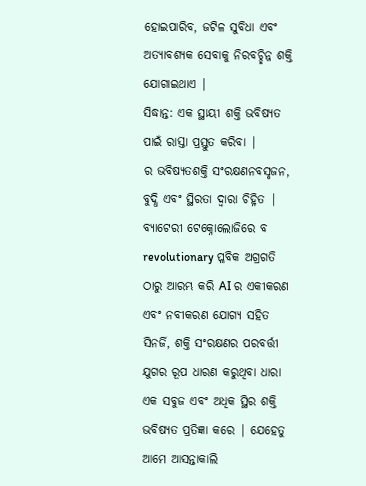ହୋଇପାରିବ, ଜଟିଳ ସୁବିଧା ଏବଂ ଅତ୍ୟାବଶ୍ୟକ ସେବାକୁ ନିରବଚ୍ଛିନ୍ନ ଶକ୍ତି ଯୋଗାଇଥାଏ |
ସିଦ୍ଧାନ୍ତ: ଏକ ସ୍ଥାୟୀ ଶକ୍ତି ଭବିଷ୍ୟତ ପାଇଁ ରାସ୍ତା ପ୍ରସ୍ତୁତ କରିବା |
ର ଭବିଷ୍ୟତଶକ୍ତି ସଂରକ୍ଷଣନବସୃଜନ, ବୁଦ୍ଧି ଏବଂ ସ୍ଥିରତା ଦ୍ୱାରା ଚିହ୍ନିତ | ବ୍ୟାଟେରୀ ଟେକ୍ନୋଲୋଜିରେ ବ revolutionary ପ୍ଳବିକ ଅଗ୍ରଗତି ଠାରୁ ଆରମ୍ଭ କରି AI ର ଏକୀକରଣ ଏବଂ ନବୀକରଣ ଯୋଗ୍ୟ ସହିତ ସିନର୍ଜି, ଶକ୍ତି ସଂରକ୍ଷଣର ପରବର୍ତ୍ତୀ ଯୁଗର ରୂପ ଧାରଣ କରୁଥିବା ଧାରା ଏକ ସବୁଜ ଏବଂ ଅଧିକ ସ୍ଥିର ଶକ୍ତି ଭବିଷ୍ୟତ ପ୍ରତିଜ୍ଞା କରେ | ଯେହେତୁ ଆମେ ଆସନ୍ତାକାଲି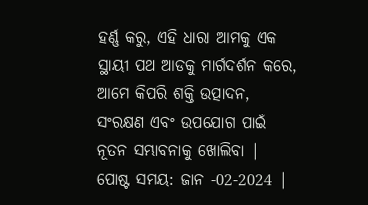ହର୍ଣ୍ଣ କରୁ, ଏହି ଧାରା ଆମକୁ ଏକ ସ୍ଥାୟୀ ପଥ ଆଡକୁ ମାର୍ଗଦର୍ଶନ କରେ, ଆମେ କିପରି ଶକ୍ତି ଉତ୍ପାଦନ, ସଂରକ୍ଷଣ ଏବଂ ଉପଯୋଗ ପାଇଁ ନୂତନ ସମ୍ଭାବନାକୁ ଖୋଲିବା |
ପୋଷ୍ଟ ସମୟ: ଜାନ -02-2024 |